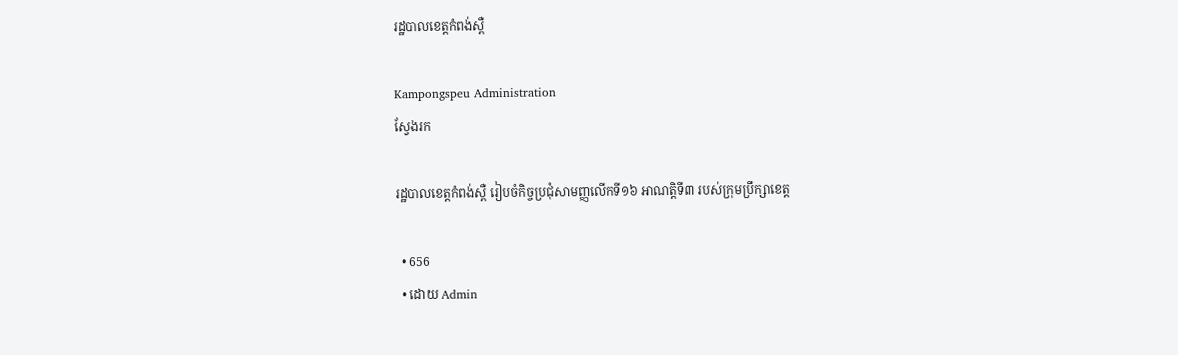រដ្ឋបាលខេត្តកំពង់ស្ពឺ

Kampongspeu Administration
ស្វែងរក

រដ្ឋបាលខេត្តកំពង់ស្ពឺ រៀបចំកិច្ចប្រជុំសាមញ្ញលើកទី១៦ អាណត្តិទី៣ របស់ក្រុមប្រឹក្សាខេត្ត

  • 656
  • ដោយ Admin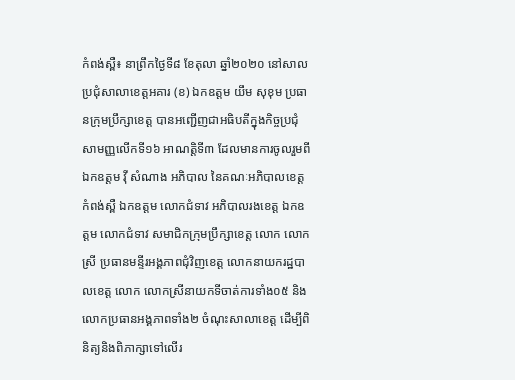កំពង់ស្ពឺ៖ នាព្រឹកថ្ងៃទី៨ ខែតុលា ឆ្នាំ២០២០ នៅសាលប្រជុំសាលាខេត្តអគារ (ខ) ឯកឧត្តម យឹម សុខុម ប្រធានក្រុមប្រឹក្សាខេត្ត បានអញ្ជើញជាអធិបតីក្នុងកិច្ចប្រជុំសាមញ្ញលើកទី១៦ អាណត្តិទី៣ ដែលមានការចូលរួមពីឯកឧត្តម វ៉ី សំណាង អភិបាល នៃគណៈអភិបាលខេត្តកំពង់ស្ពឺ ឯកឧត្តម លោកជំទាវ អភិបាលរងខេត្ត ឯកឧត្តម លោកជំទាវ សមាជិកក្រុមប្រឹក្សាខេត្ត លោក លោកស្រី ប្រធានមន្ទីរអង្គភាពជុំវិញខេត្ត លោកនាយករដ្ឋបាលខេត្ត លោក លោកស្រីនាយកទីចាត់ការទាំង០៥ និងលោកប្រធានអង្គភាពទាំង២ ចំណុះសាលាខេត្ត ដើម្បីពិនិត្យនិងពិភាក្សាទៅលើរ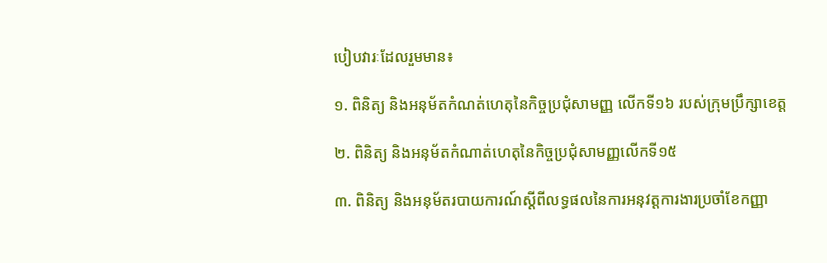បៀបវារៈដែលរួមមាន៖

១. ពិនិត្យ និងអនុម័តកំណត់ហេតុនៃកិច្ចប្រជុំសាមញ្ញ លើកទី១៦ របស់ក្រុមប្រឹក្សាខេត្ត

២. ពិនិត្យ និងអនុម័តកំណាត់ហេតុនៃកិច្ចប្រជុំសាមញ្ញលើកទី១៥

៣. ពិនិត្យ និងអនុម័តរបាយការណ៍ស្តីពីលទ្ធផលនៃការអនុវត្តការងារប្រចាំខែកញ្ញា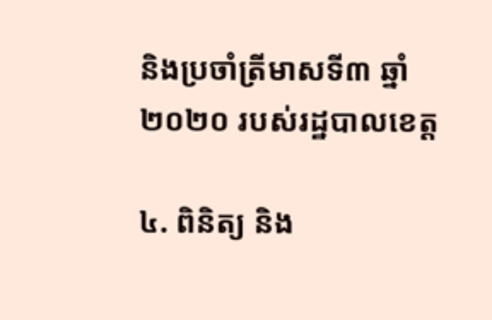និងប្រចាំត្រីមាសទី៣ ឆ្នាំ២០២០ របស់រដ្ឋបាលខេត្ត

៤. ពិនិត្យ និង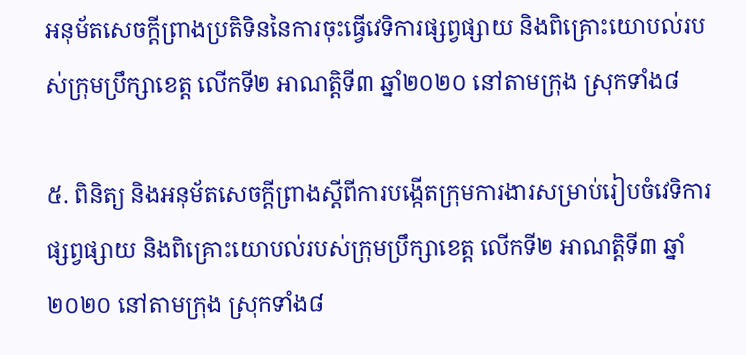អនុម័តសេចក្តីព្រាងប្រតិទិននៃការចុះធ្វើវេទិការផ្សព្វផ្សាយ និងពិគ្រោះយោបល់របស់ក្រុមប្រឹក្សាខេត្ត លើកទី២ អាណត្តិទី៣ ឆ្នាំ២០២០ នៅតាមក្រុង ស្រុកទាំង៨

៥. ពិនិត្យ និងអនុម័តសេចក្តីព្រាងស្ដីពីការបង្កើតក្រុមការងារសម្រាប់រៀបចំវេទិការផ្សព្វផ្សាយ និងពិគ្រោះយោបល់របស់ក្រុមប្រឹក្សាខេត្ត លើកទី២ អាណត្តិទី៣ ឆ្នាំ២០២០ នៅតាមក្រុង ស្រុកទាំង៨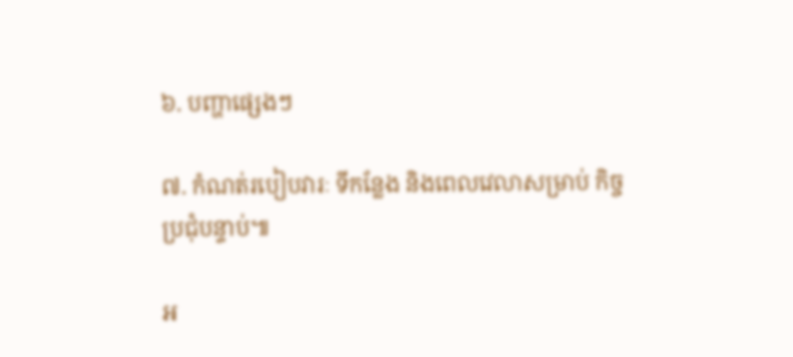៦. បញ្ហាផ្សេងៗ

៧. កំណត់របៀបវារៈ ទីកន្លែង និងពេលវេលាសម្រាប់ កិច្ចប្រជុំបន្ទាប់៕

អ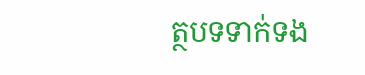ត្ថបទទាក់ទង